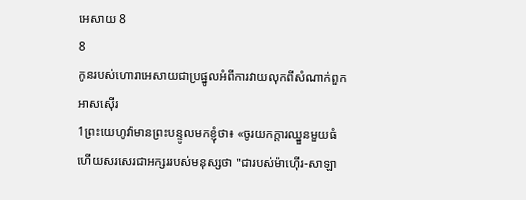អេសាយ 8
8
កូនរបស់ហោរាអេសាយជាប្រផ្នូលអំពីការវាយលុកពីសំណាក់ពួកអាសស៊ើរ
1ព្រះយេហូវ៉ាមានព្រះបន្ទូលមកខ្ញុំថា៖ «ចូរយកក្តារឈ្នួនមួយធំ ហើយសរសេរជាអក្សររបស់មនុស្សថា "ជារបស់ម៉ាហ៊ើរ-សាឡា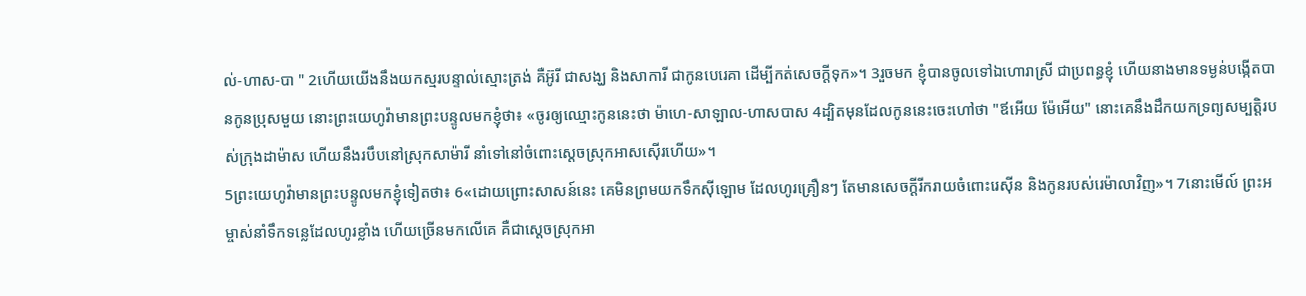ល់-ហាស-បា " 2ហើយយើងនឹងយកស្មរបន្ទាល់ស្មោះត្រង់ គឺអ៊ូរី ជាសង្ឃ និងសាការី ជាកូនបេរេគា ដើម្បីកត់សេចក្ដីទុក»។ 3រួចមក ខ្ញុំបានចូលទៅឯហោរាស្រី ជាប្រពន្ធខ្ញុំ ហើយនាងមានទម្ងន់បង្កើតបានកូនប្រុសមួយ នោះព្រះយេហូវ៉ាមានព្រះបន្ទូលមកខ្ញុំថា៖ «ចូរឲ្យឈ្មោះកូននេះថា ម៉ាហេ-សាឡាល-ហាសបាស 4ដ្បិតមុនដែលកូននេះចេះហៅថា "ឪអើយ ម៉ែអើយ" នោះគេនឹងដឹកយកទ្រព្យសម្បត្តិរបស់ក្រុងដាម៉ាស ហើយនឹងរបឹបនៅស្រុកសាម៉ារី នាំទៅនៅចំពោះស្តេចស្រុកអាសស៊ើរហើយ»។
5ព្រះយេហូវ៉ាមានព្រះបន្ទូលមកខ្ញុំទៀតថា៖ 6«ដោយព្រោះសាសន៍នេះ គេមិនព្រមយកទឹកស៊ីឡោម ដែលហូរគ្រឿនៗ តែមានសេចក្ដីរីករាយចំពោះរេស៊ីន និងកូនរបស់រេម៉ាលាវិញ»។ 7នោះមើល៍ ព្រះអម្ចាស់នាំទឹកទន្លេដែលហូរខ្លាំង ហើយច្រើនមកលើគេ គឺជាស្តេចស្រុកអា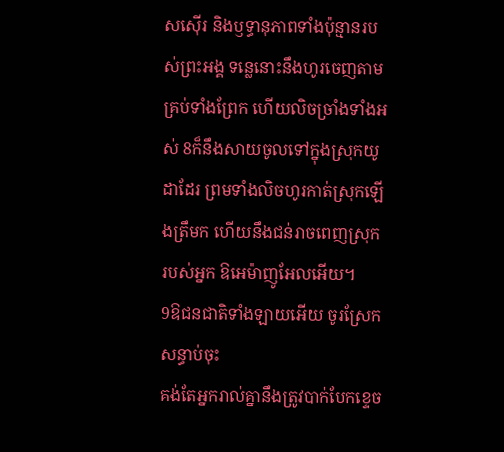សស៊ើរ និងឫទ្ធានុភាពទាំងប៉ុន្មានរបស់ព្រះអង្គ ទន្លេនោះនឹងហូរចេញតាមគ្រប់ទាំងព្រែក ហើយលិចច្រាំងទាំងអស់ 8ក៏នឹងសាយចូលទៅក្នុងស្រុកយូដាដែរ ព្រមទាំងលិចហូរកាត់ស្រុកឡើងត្រឹមក ហើយនឹងជន់រាចពេញស្រុករបស់អ្នក ឱអេម៉ាញូអែលអើយ។
9ឱជនជាតិទាំងឡាយអើយ ចូរស្រែកសន្ធាប់ចុះ
គង់តែអ្នករាល់គ្នានឹងត្រូវបាក់បែកខ្ទេច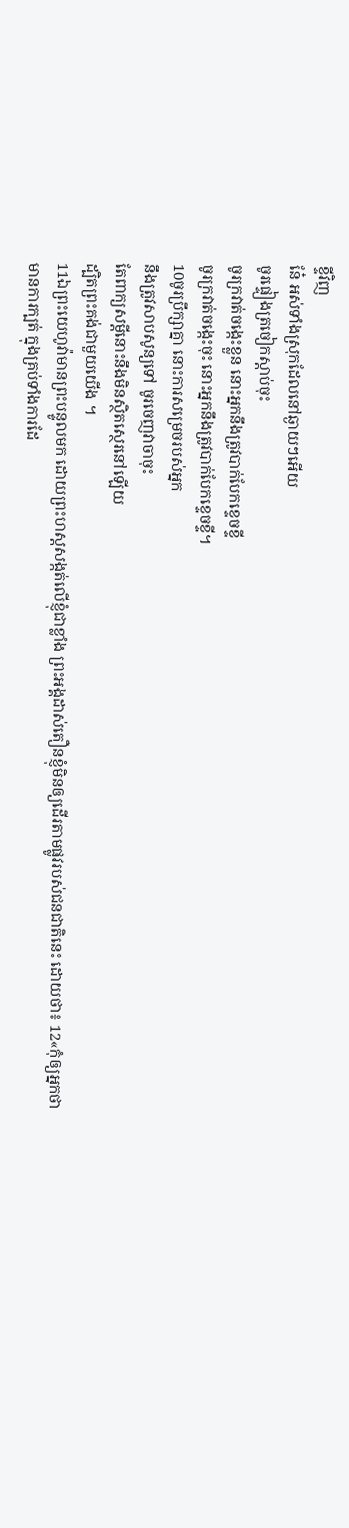ខ្ទីវិញ
នែ៎ អស់ទាំងស្រុកដែលនៅឆ្ងាយៗអើយ
ចូរផ្ទៀងត្រចៀកស្តាប់ចុះ
ចូរក្រវាត់ចង្កេះខ្លួន នោះអ្នកនឹងត្រូវបាក់បែកខ្ទេចខ្ទី
ចូរក្រវាត់ចង្កេះចុះ នោះអ្នកនឹងត្រូវបាក់បែកខ្ទេចខ្ទី។
10ចូរប្រឹក្សាគ្នា នោះការសម្រេចរបស់អ្នក
នឹងត្រូវសាបសូន្យទៅ ចូរចេញវាចាចុះ
តែពាក្យសម្ដីនោះនឹងមិនស្ថិតស្ថេរនៅឡើយ
ដ្បិតព្រះគង់ជាមួយយើង ។
11ឯព្រះយេហូវ៉ាមានព្រះបន្ទូលមក ដោយព្រះហស្តសង្កត់លើខ្ញុំជាខ្លាំង ព្រះអង្គដាស់តឿនខ្ញុំមិនឲ្យដើរតាមផ្លូវរបស់ជនជាតិនេះ ដោយថា៖ 12«កុំឲ្យអ្នកថា មានការក្បត់ ក្នុងគ្រប់ទាំងការដែ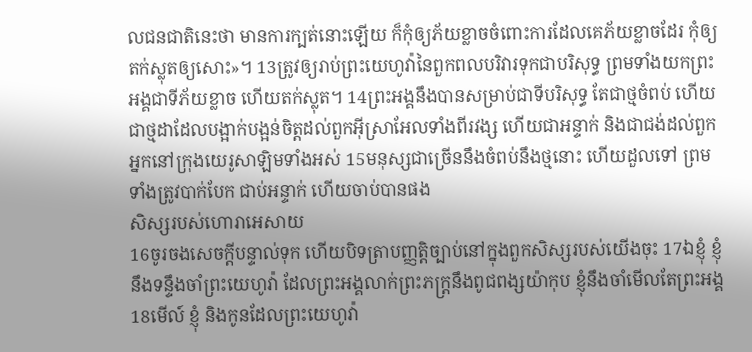លជនជាតិនេះថា មានការក្បត់នោះឡើយ ក៏កុំឲ្យភ័យខ្លាចចំពោះការដែលគេភ័យខ្លាចដែរ កុំឲ្យតក់ស្លុតឲ្យសោះ»។ 13ត្រូវឲ្យរាប់ព្រះយេហូវ៉ានៃពួកពលបរិវារទុកជាបរិសុទ្ធ ព្រមទាំងយកព្រះអង្គជាទីភ័យខ្លាច ហើយតក់ស្លុត។ 14ព្រះអង្គនឹងបានសម្រាប់ជាទីបរិសុទ្ធ តែជាថ្មចំពប់ ហើយជាថ្មដាដែលបង្អាក់បង្អន់ចិត្តដល់ពួកអ៊ីស្រាអែលទាំងពីរវង្ស ហើយជាអន្ទាក់ និងជាជង់ដល់ពួកអ្នកនៅក្រុងយេរូសាឡិមទាំងអស់ 15មនុស្សជាច្រើននឹងចំពប់នឹងថ្មនោះ ហើយដួលទៅ ព្រមទាំងត្រូវបាក់បែក ជាប់អន្ទាក់ ហើយចាប់បានផង
សិស្សរបស់ហោរាអេសាយ
16ចូរចងសេចក្ដីបន្ទាល់ទុក ហើយបិទត្រាបញ្ញត្តិច្បាប់នៅក្នុងពួកសិស្សរបស់យើងចុះ 17ឯខ្ញុំ ខ្ញុំនឹងទន្ទឹងចាំព្រះយេហូវ៉ា ដែលព្រះអង្គលាក់ព្រះភក្ត្រនឹងពូជពង្សយ៉ាកុប ខ្ញុំនឹងចាំមើលតែព្រះអង្គ 18មើល៍ ខ្ញុំ និងកូនដែលព្រះយេហូវ៉ា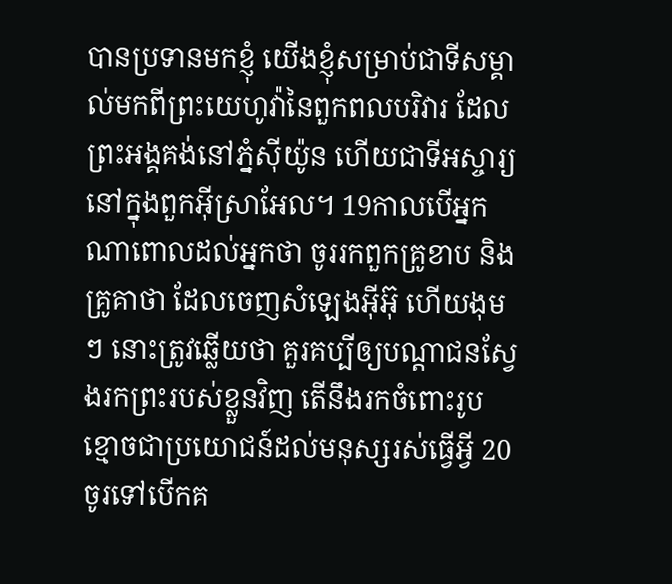បានប្រទានមកខ្ញុំ យើងខ្ញុំសម្រាប់ជាទីសម្គាល់មកពីព្រះយេហូវ៉ានៃពួកពលបរិវារ ដែលព្រះអង្គគង់នៅភ្នំស៊ីយ៉ូន ហើយជាទីអស្ចារ្យនៅក្នុងពួកអ៊ីស្រាអែល។ 19កាលបើអ្នកណាពោលដល់អ្នកថា ចូររកពួកគ្រូខាប និងគ្រូគាថា ដែលចេញសំឡេងអ៊ីអ៊ុ ហើយងុមៗ នោះត្រូវឆ្លើយថា គួរគប្បីឲ្យបណ្ដាជនស្វែងរកព្រះរបស់ខ្លួនវិញ តើនឹងរកចំពោះរូបខ្មោចជាប្រយោជន៍ដល់មនុស្សរស់ធ្វើអ្វី 20ចូរទៅបើកគ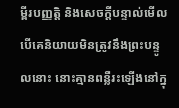ម្ពីរបញ្ញត្តិ និងសេចក្ដីបន្ទាល់មើល បើគេនិយាយមិនត្រូវនឹងព្រះបន្ទូលនោះ នោះគ្មានពន្លឺរះឡើងនៅក្នុ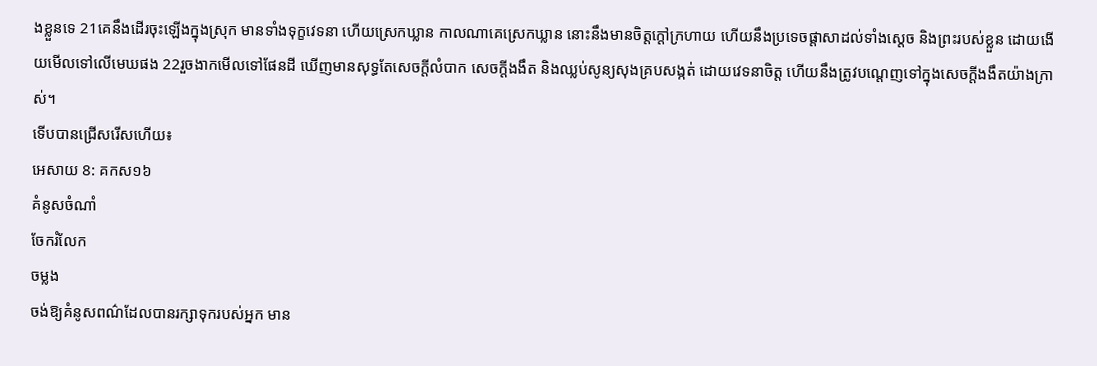ងខ្លួនទេ 21គេនឹងដើរចុះឡើងក្នុងស្រុក មានទាំងទុក្ខវេទនា ហើយស្រេកឃ្លាន កាលណាគេស្រេកឃ្លាន នោះនឹងមានចិត្តក្តៅក្រហាយ ហើយនឹងប្រទេចផ្ដាសាដល់ទាំងស្តេច និងព្រះរបស់ខ្លួន ដោយងើយមើលទៅលើមេឃផង 22រួចងាកមើលទៅផែនដី ឃើញមានសុទ្ធតែសេចក្ដីលំបាក សេចក្ដីងងឹត និងឈ្លប់សូន្យសុងគ្របសង្កត់ ដោយវេទនាចិត្ត ហើយនឹងត្រូវបណ្តេញទៅក្នុងសេចក្ដីងងឹតយ៉ាងក្រាស់។
ទើបបានជ្រើសរើសហើយ៖
អេសាយ 8: គកស១៦
គំនូសចំណាំ
ចែករំលែក
ចម្លង
ចង់ឱ្យគំនូសពណ៌ដែលបានរក្សាទុករបស់អ្នក មាន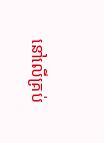នៅលើគ្រប់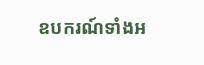ឧបករណ៍ទាំងអ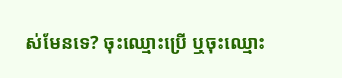ស់មែនទេ? ចុះឈ្មោះប្រើ ឬចុះឈ្មោះ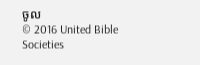ចូល
© 2016 United Bible Societies